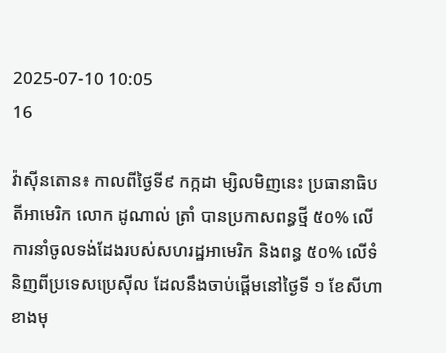2025-07-10 10:05
16

វ៉ាស៊ីនតោន៖ កាលពីថ្ងៃទី៩ កក្កដា ម្សិលមិញនេះ ប្រធានាធិបតីអាមេរិក លោក ដូណាល់ ត្រាំ បានប្រកាសពន្ធថ្មី ៥០% លើការនាំចូលទង់ដែងរបស់សហរដ្ឋអាមេរិក និងពន្ធ ៥០% លើទំនិញពីប្រទេសប្រេស៊ីល ដែលនឹងចាប់ផ្តើមនៅថ្ងៃទី ១ ខែសីហា ខាងមុ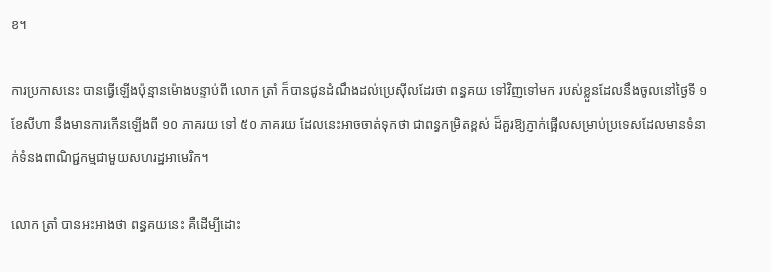ខ។

ការប្រកាសនេះ បានធ្វើឡើងប៉ុន្មានម៉ោងបន្ទាប់ពី លោក ត្រាំ ក៏បានជូនដំណឹងដល់ប្រេស៊ីលដែរថា ពន្ធគយ ទៅវិញទៅមក របស់ខ្លួនដែលនឹងចូលនៅថ្ងៃទី ១ ខែសីហា នឹងមានការកើនឡើងពី ១០ ភាគរយ ទៅ ៥០ ភាគរយ ដែលនេះអាចចាត់ទុកថា ជាពន្ធកម្រិតខ្ពស់ ដ៏គួរឱ្យភ្ញាក់ផ្អើលសម្រាប់ប្រទេសដែលមានទំនាក់ទំនងពាណិជ្ជកម្មជាមួយសហរដ្ឋអាមេរិក។

លោក ត្រាំ បានអះអាងថា ពន្ធគយនេះ គឺដើម្បីដោះ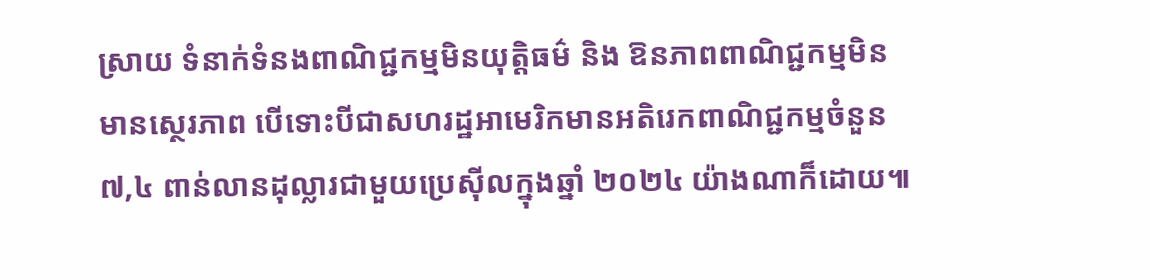ស្រាយ ទំនាក់ទំនងពាណិជ្ជកម្មមិនយុត្តិធម៌ និង ឱនភាពពាណិជ្ជកម្មមិនមានស្ថេរភាព បើទោះបីជាសហរដ្ឋអាមេរិកមានអតិរេកពាណិជ្ជកម្មចំនួន ៧,៤ ពាន់លានដុល្លារជាមួយប្រេស៊ីលក្នុងឆ្នាំ ២០២៤ យ៉ាងណាក៏ដោយ៕